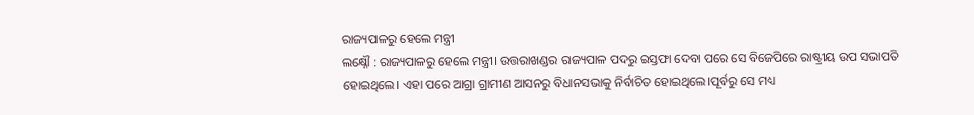ରାଜ୍ୟପାଳରୁ ହେଲେ ମନ୍ତ୍ରୀ
ଲକ୍ଷ୍ନୌ : ରାଜ୍ୟପାଳରୁ ହେଲେ ମନ୍ତ୍ରୀ। ଉତ୍ତରାଖଣ୍ଡର ରାଜ୍ୟପାଳ ପଦରୁ ଇସ୍ତଫା ଦେବା ପରେ ସେ ବିଜେପିରେ ରାଷ୍ଟ୍ରୀୟ ଉପ ସଭାପତି ହୋଇଥିଲେ। ଏହା ପରେ ଆଗ୍ରା ଗ୍ରାମୀଣ ଆସନରୁ ବିଧାନସଭାକୁ ନିର୍ବାଚିତ ହୋଇଥିଲେ।ପୂର୍ବରୁ ସେ ମଧ୍ୟ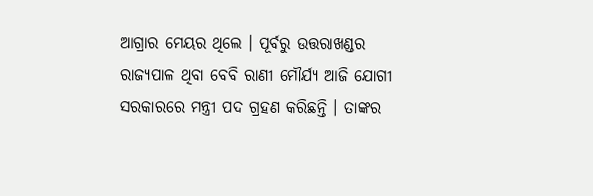ଆଗ୍ରାର ମେୟର ଥିଲେ । ପୂର୍ବରୁ ଉତ୍ତରାଖଣ୍ଡର ରାଜ୍ୟପାଳ ଥିବା ବେବି ରାଣୀ ମୌର୍ଯ୍ୟ ଆଜି ଯୋଗୀ ସରକାରରେ ମନ୍ତ୍ରୀ ପଦ ଗ୍ରହଣ କରିଛନ୍ତି । ତାଙ୍କର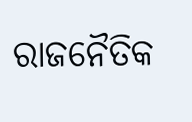ରାଜନୈତିକ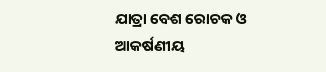ଯାତ୍ରା ବେଶ ରୋଚକ ଓ ଆକର୍ଷଣୀୟ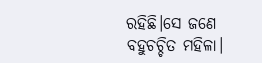ରହିଛି।ସେ ଜଣେ ବହୁଚଚ୍ଚିତ ମହିଳା।